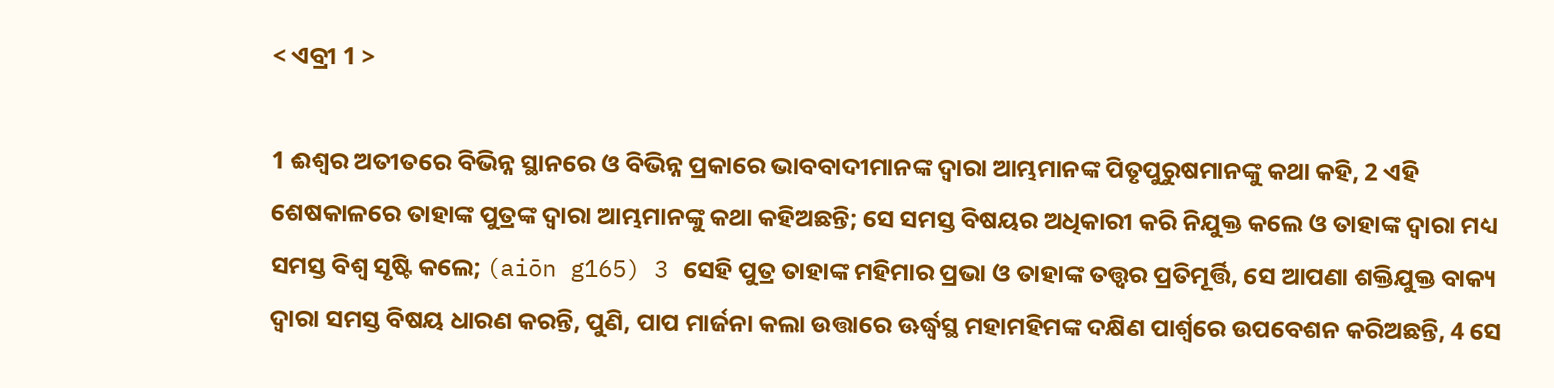< ଏବ୍ରୀ 1 >

1 ଈଶ୍ବର ଅତୀତରେ ବିଭିନ୍ନ ସ୍ଥାନରେ ଓ ବିଭିନ୍ନ ପ୍ରକାରେ ଭାବବାଦୀମାନଙ୍କ ଦ୍ୱାରା ଆମ୍ଭମାନଙ୍କ ପିତୃପୁରୁଷମାନଙ୍କୁ କଥା କହି, 2 ଏହି ଶେଷକାଳରେ ତାହାଙ୍କ ପୁତ୍ରଙ୍କ ଦ୍ୱାରା ଆମ୍ଭମାନଙ୍କୁ କଥା କହିଅଛନ୍ତି; ସେ ସମସ୍ତ ବିଷୟର ଅଧିକାରୀ କରି ନିଯୁକ୍ତ କଲେ ଓ ତାହାଙ୍କ ଦ୍ୱାରା ମଧ୍ୟ ସମସ୍ତ ବିଶ୍ୱ ସୃଷ୍ଟି କଲେ; (aiōn g165) 3 ସେହି ପୁତ୍ର ତାହାଙ୍କ ମହିମାର ପ୍ରଭା ଓ ତାହାଙ୍କ ତତ୍ତ୍ୱର ପ୍ରତିମୂର୍ତ୍ତି, ସେ ଆପଣା ଶକ୍ତିଯୁକ୍ତ ବାକ୍ୟ ଦ୍ୱାରା ସମସ୍ତ ବିଷୟ ଧାରଣ କରନ୍ତି, ପୁଣି, ପାପ ମାର୍ଜନା କଲା ଉତ୍ତାରେ ଊର୍ଦ୍ଧ୍ୱସ୍ଥ ମହାମହିମଙ୍କ ଦକ୍ଷିଣ ପାର୍ଶ୍ୱରେ ଉପବେଶନ କରିଅଛନ୍ତି, 4 ସେ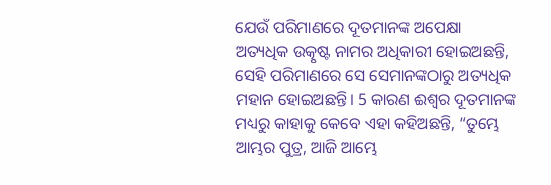ଯେଉଁ ପରିମାଣରେ ଦୂତମାନଙ୍କ ଅପେକ୍ଷା ଅତ୍ୟଧିକ ଉତ୍କୃଷ୍ଟ ନାମର ଅଧିକାରୀ ହୋଇଅଛନ୍ତି, ସେହି ପରିମାଣରେ ସେ ସେମାନଙ୍କଠାରୁ ଅତ୍ୟଧିକ ମହାନ ହୋଇଅଛନ୍ତି। 5 କାରଣ ଈଶ୍ବର ଦୂତମାନଙ୍କ ମଧ୍ୟରୁ କାହାକୁ କେବେ ଏହା କହିଅଛନ୍ତି, “ତୁମ୍ଭେ ଆମ୍ଭର ପୁତ୍ର, ଆଜି ଆମ୍ଭେ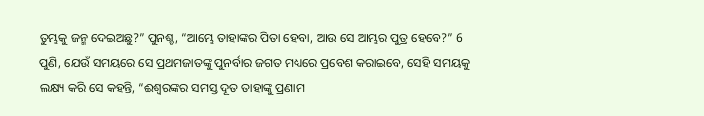ତୁମ୍ଭକୁ ଜନ୍ମ ଦେଇଅଛୁ?” ପୁନଶ୍ଚ, “ଆମ୍ଭେ ତାହାଙ୍କର ପିତା ହେବା, ଆଉ ସେ ଆମ୍ଭର ପୁତ୍ର ହେବେ?” 6 ପୁଣି, ଯେଉଁ ସମୟରେ ସେ ପ୍ରଥମଜାତଙ୍କୁ ପୁନର୍ବାର ଜଗତ ମଧ୍ୟରେ ପ୍ରବେଶ କରାଇବେ, ସେହି ସମୟକୁ ଲକ୍ଷ୍ୟ କରି ସେ କହନ୍ତି, “ଈଶ୍ବରଙ୍କର ସମସ୍ତ ଦୂତ ତାହାଙ୍କୁ ପ୍ରଣାମ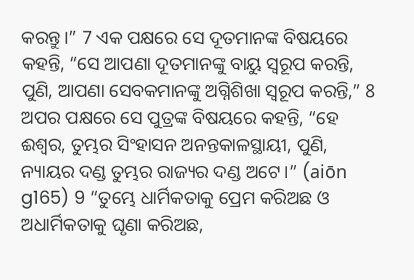କରନ୍ତୁ।” 7 ଏକ ପକ୍ଷରେ ସେ ଦୂତମାନଙ୍କ ବିଷୟରେ କହନ୍ତି, “ସେ ଆପଣା ଦୂତମାନଙ୍କୁ ବାୟୁ ସ୍ୱରୂପ କରନ୍ତି, ପୁଣି, ଆପଣା ସେବକମାନଙ୍କୁ ଅଗ୍ନିଶିଖା ସ୍ୱରୂପ କରନ୍ତି,” 8 ଅପର ପକ୍ଷରେ ସେ ପୁତ୍ରଙ୍କ ବିଷୟରେ କହନ୍ତି, “ହେ ଈଶ୍ବର, ତୁମ୍ଭର ସିଂହାସନ ଅନନ୍ତକାଳସ୍ଥାୟୀ, ପୁଣି, ନ୍ୟାୟର ଦଣ୍ଡ ତୁମ୍ଭର ରାଜ୍ୟର ଦଣ୍ଡ ଅଟେ।” (aiōn g165) 9 “ତୁମ୍ଭେ ଧାର୍ମିକତାକୁ ପ୍ରେମ କରିଅଛ ଓ ଅଧାର୍ମିକତାକୁ ଘୃଣା କରିଅଛ,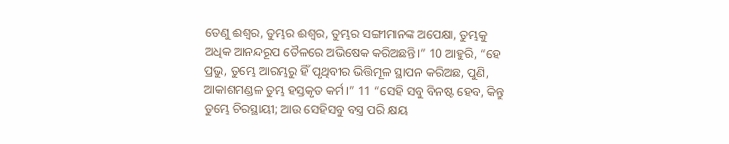ତେଣୁ ଈଶ୍ବର, ତୁମ୍ଭର ଈଶ୍ବର, ତୁମ୍ଭର ସଙ୍ଗୀମାନଙ୍କ ଅପେକ୍ଷା, ତୁମ୍ଭକୁ ଅଧିକ ଆନନ୍ଦରୂପ ତୈଳରେ ଅଭିଷେକ କରିଅଛନ୍ତି।” 10 ଆହୁରି, “ହେ ପ୍ରଭୁ, ତୁମ୍ଭେ ଆରମ୍ଭରୁ ହିଁ ପୃଥିବୀର ଭିତ୍ତିମୂଳ ସ୍ଥାପନ କରିଅଛ, ପୁଣି, ଆକାଶମଣ୍ଡଳ ତୁମ୍ଭ ହସ୍ତକୃତ କର୍ମ।” 11 “ସେହି ସବୁ ବିନଷ୍ଟ ହେବ, କିନ୍ତୁ ତୁମ୍ଭେ ଚିରସ୍ଥାୟୀ; ଆଉ ସେହିସବୁ ବସ୍ତ୍ର ପରି କ୍ଷୟ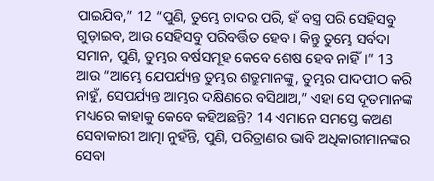ପାଇଯିବ,” 12 “ପୁଣି, ତୁମ୍ଭେ ଚାଦର ପରି, ହଁ ବସ୍ତ୍ର ପରି ସେହିସବୁ ଗୁଡ଼ାଇବ, ଆଉ ସେହିସବୁ ପରିବର୍ତ୍ତିତ ହେବ। କିନ୍ତୁ ତୁମ୍ଭେ ସର୍ବଦା ସମାନ, ପୁଣି, ତୁମ୍ଭର ବର୍ଷସମୂହ କେବେ ଶେଷ ହେବ ନାହିଁ।” 13 ଆଉ “ଆମ୍ଭେ ଯେପର୍ଯ୍ୟନ୍ତ ତୁମ୍ଭର ଶତ୍ରୁମାନଙ୍କୁ, ତୁମ୍ଭର ପାଦପୀଠ କରି ନାହୁଁ, ସେପର୍ଯ୍ୟନ୍ତ ଆମ୍ଭର ଦକ୍ଷିଣରେ ବସିଥାଅ,” ଏହା ସେ ଦୂତମାନଙ୍କ ମଧ୍ୟରେ କାହାକୁ କେବେ କହିଅଛନ୍ତି? 14 ଏମାନେ ସମସ୍ତେ କଅଣ ସେବାକାରୀ ଆତ୍ମା ନୁହଁନ୍ତି, ପୁଣି, ପରିତ୍ରାଣର ଭାବି ଅଧିକାରୀମାନଙ୍କର ସେବା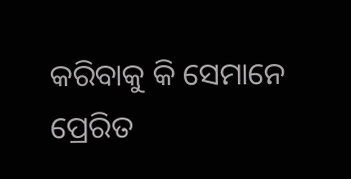କରିବାକୁ କି ସେମାନେ ପ୍ରେରିତ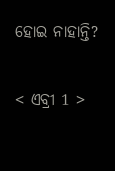ହୋଇ ନାହାନ୍ତି?

< ଏବ୍ରୀ 1 >